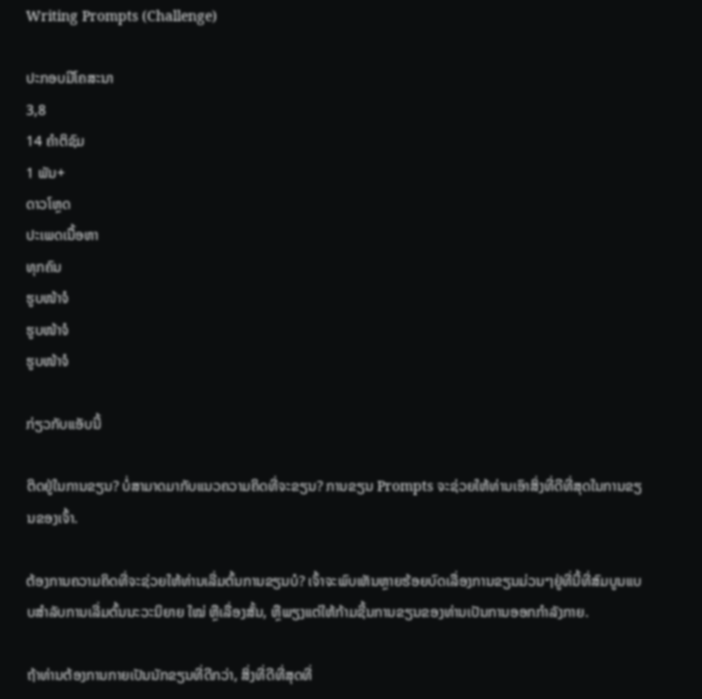Writing Prompts (Challenge)

ປະກອບມີໂຄສະນາ
3,8
14 ຄຳຕິຊົມ
1 ພັນ+
ດາວໂຫຼດ
ປະເພດເນື້ອຫາ
ທຸກຄົນ
ຮູບໜ້າຈໍ
ຮູບໜ້າຈໍ
ຮູບໜ້າຈໍ

ກ່ຽວກັບແອັບນີ້

ຕິດຢູ່ໃນການຂຽນ? ບໍ່ສາມາດມາກັບແນວຄວາມຄິດທີ່ຈະຂຽນ? ການຂຽນ Prompts ຈະຊ່ວຍໃຫ້ທ່ານເອົາສິ່ງທີ່ດີທີ່ສຸດໃນການຂຽນຂອງເຈົ້າ.

ຕ້ອງການຄວາມຄິດທີ່ຈະຊ່ວຍໃຫ້ທ່ານເລີ່ມຕົ້ນການຂຽນບໍ? ເຈົ້າຈະພົບເຫັນຫຼາຍຮ້ອຍບົດເລື່ອງການຂຽນມ່ວນໆຢູ່ທີ່ນີ້ທີ່ສົມບູນແບບສໍາລັບການເລີ່ມຕົ້ນນະວະນິຍາຍ ໃໝ່ ຫຼືເລື່ອງສັ້ນ, ຫຼືພຽງແຕ່ໃຫ້ກ້າມຊີ້ນການຂຽນຂອງທ່ານເປັນການອອກກຳລັງກາຍ.

ຖ້າທ່ານຕ້ອງການກາຍເປັນນັກຂຽນທີ່ດີກວ່າ, ສິ່ງທີ່ດີທີ່ສຸດທີ່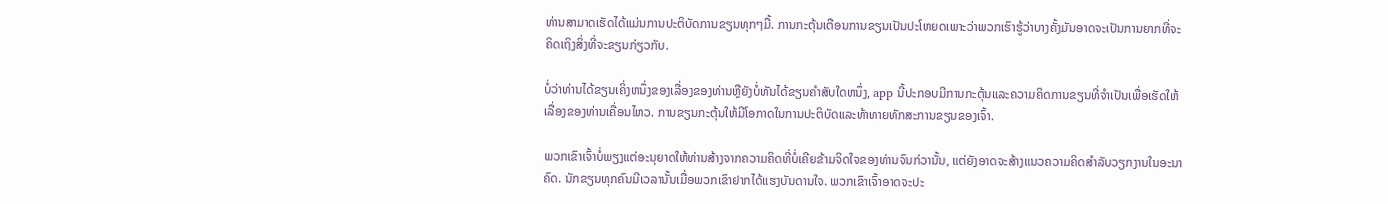ທ່ານສາມາດເຮັດໄດ້ແມ່ນການປະຕິບັດການຂຽນທຸກໆມື້. ການກະຕຸ້ນເຕືອນການຂຽນເປັນປະໂຫຍດເພາະວ່າພວກເຮົາຮູ້ວ່າບາງຄັ້ງມັນອາດຈະເປັນການຍາກທີ່ຈະຄິດເຖິງສິ່ງທີ່ຈະຂຽນກ່ຽວກັບ.

ບໍ່ວ່າທ່ານໄດ້ຂຽນເຄິ່ງຫນຶ່ງຂອງເລື່ອງຂອງທ່ານຫຼືຍັງບໍ່ທັນໄດ້ຂຽນຄໍາສັບໃດຫນຶ່ງ, app ນີ້ປະກອບມີການກະຕຸ້ນແລະຄວາມຄິດການຂຽນທີ່ຈໍາເປັນເພື່ອເຮັດໃຫ້ເລື່ອງຂອງທ່ານເຄື່ອນໄຫວ. ການຂຽນກະຕຸ້ນໃຫ້ມີໂອກາດໃນການປະຕິບັດແລະທ້າທາຍທັກສະການຂຽນຂອງເຈົ້າ.

ພວກເຂົາເຈົ້າບໍ່ພຽງແຕ່ອະນຸຍາດໃຫ້ທ່ານສ້າງຈາກຄວາມຄິດທີ່ບໍ່ເຄີຍຂ້າມຈິດໃຈຂອງທ່ານຈົນກ່ວານັ້ນ, ແຕ່ຍັງອາດຈະສ້າງແນວຄວາມຄິດສໍາລັບວຽກງານໃນອະນາຄົດ. ນັກຂຽນທຸກຄົນມີເວລານັ້ນເມື່ອພວກເຂົາຢາກໄດ້ແຮງບັນດານໃຈ. ພວກເຂົາເຈົ້າອາດຈະປະ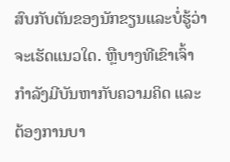ສົບກັບຕັນຂອງນັກຂຽນແລະບໍ່ຮູ້ວ່າຈະເຮັດແນວໃດ. ຫຼືບາງທີເຂົາເຈົ້າກຳລັງມີບັນຫາກັບຄວາມຄິດ ແລະຕ້ອງການບາ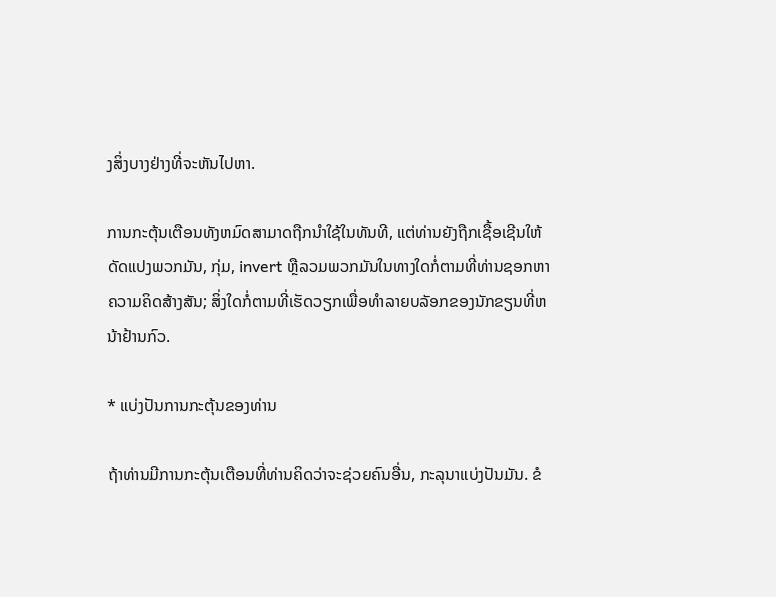ງສິ່ງບາງຢ່າງທີ່ຈະຫັນໄປຫາ.

ການກະຕຸ້ນເຕືອນທັງຫມົດສາມາດຖືກນໍາໃຊ້ໃນທັນທີ, ແຕ່ທ່ານຍັງຖືກເຊື້ອເຊີນໃຫ້ດັດແປງພວກມັນ, ກຸ່ມ, invert ຫຼືລວມພວກມັນໃນທາງໃດກໍ່ຕາມທີ່ທ່ານຊອກຫາຄວາມຄິດສ້າງສັນ; ສິ່ງໃດກໍ່ຕາມທີ່ເຮັດວຽກເພື່ອທໍາລາຍບລັອກຂອງນັກຂຽນທີ່ຫນ້າຢ້ານກົວ.

* ແບ່ງປັນການກະຕຸ້ນຂອງທ່ານ

ຖ້າທ່ານມີການກະຕຸ້ນເຕືອນທີ່ທ່ານຄິດວ່າຈະຊ່ວຍຄົນອື່ນ, ກະລຸນາແບ່ງປັນມັນ. ຂໍ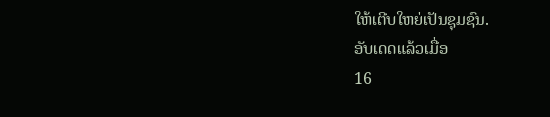ໃຫ້ເຕີບໃຫຍ່ເປັນຊຸມຊົນ.
ອັບເດດແລ້ວເມື່ອ
16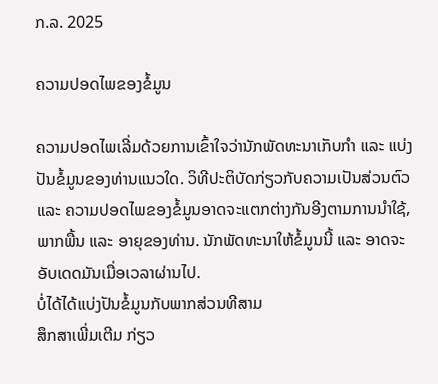ກ.ລ. 2025

ຄວາມປອດໄພຂອງຂໍ້ມູນ

ຄວາມປອດໄພເລີ່ມດ້ວຍການເຂົ້າໃຈວ່ານັກພັດທະນາເກັບກຳ ແລະ ແບ່ງປັນຂໍ້ມູນຂອງທ່ານແນວໃດ. ວິທີປະຕິບັດກ່ຽວກັບຄວາມເປັນສ່ວນຕົວ ແລະ ຄວາມປອດໄພຂອງຂໍ້ມູນອາດຈະແຕກຕ່າງກັນອີງຕາມການນຳໃຊ້, ພາກພື້ນ ແລະ ອາຍຸຂອງທ່ານ. ນັກພັດທະນາໃຫ້ຂໍ້ມູນນີ້ ແລະ ອາດຈະອັບເດດມັນເມື່ອເວລາຜ່ານໄປ.
ບໍ່ໄດ້ໄດ້ແບ່ງປັນຂໍ້ມູນກັບພາກສ່ວນທີສາມ
ສຶກສາເພີ່ມເຕີມ ກ່ຽວ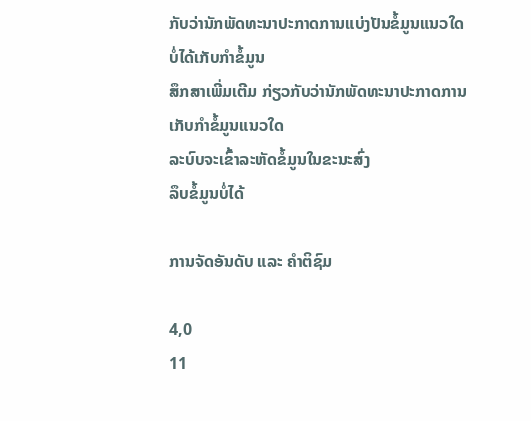ກັບວ່ານັກພັດທະນາປະກາດການແບ່ງປັນຂໍ້ມູນແນວໃດ
ບໍ່ໄດ້ເກັບກຳຂໍ້ມູນ
ສຶກສາເພີ່ມເຕີມ ກ່ຽວກັບວ່ານັກພັດທະນາປະກາດການເກັບກຳຂໍ້ມູນແນວໃດ
ລະບົບຈະເຂົ້າລະຫັດຂໍ້ມູນໃນຂະນະສົ່ງ
ລຶບຂໍ້ມູນບໍ່ໄດ້

ການຈັດອັນດັບ ແລະ ຄຳຕິຊົມ

4,0
11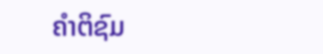ຄຳຕິຊົມ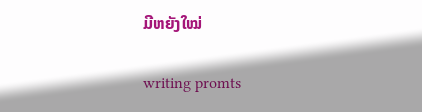ມີຫຍັງໃໝ່

writing promts